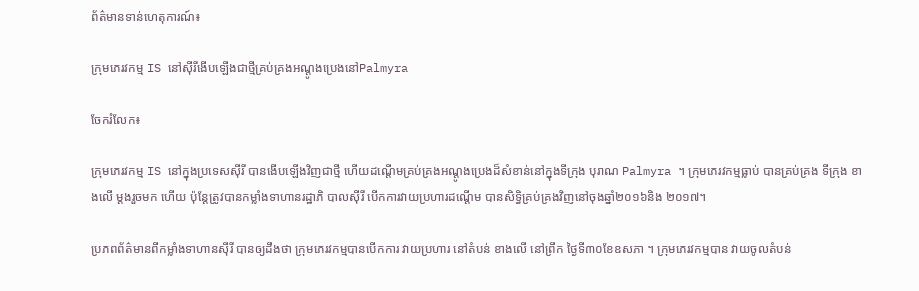ព័ត៌មានទាន់ហេតុការណ៍៖

ក្រុមភេរវកម្ម IS នៅស៊ីរីងើបឡើងជាថ្មីគ្រប់គ្រងអណ្តូងប្រេងនៅPalmyra

ចែករំលែក៖

ក្រុមភេរវកម្ម IS នៅក្នុងប្រទេសស៊ីរី បានងើបឡើងវិញជាថ្មី ហើយដណ្តើមគ្រប់គ្រងអណ្តូងប្រេងដ៏សំខាន់នៅក្នុងទីក្រុង បុរាណ Palmyra ។ ក្រុមភេរវកម្មធ្លាប់ បានគ្រប់គ្រង ទីក្រុង ខាងលើ ម្តងរួចមក ហើយ ប៉ុន្តែត្រូវបានកម្លាំងទាហានរដ្ឋាភិ បាលស៊ីរី បើកការវាយប្រហារដណ្តើម បានសិទ្ធិគ្រប់គ្រងវិញនៅចុងឆ្នាំ២០១៦និង ២០១៧។

ប្រភពព័ត៌មានពីកម្លាំងទាហានស៊ីរី បានឲ្យដឹងថា ក្រុមភេរវកម្មបានបើកការ វាយប្រហារ នៅតំបន់ ខាងលើ នៅព្រឹក ថ្ងៃទី៣០ខែឧសភា ។ ក្រុមភេរវកម្មបាន វាយចូលតំបន់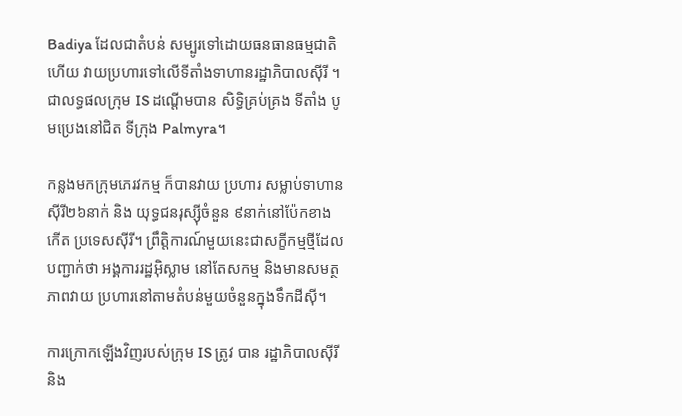Badiya ដែលជាតំបន់ សម្បូរទៅដោយធនធានធម្មជាតិ ហើយ វាយប្រហារទៅលើទីតាំងទាហានរដ្ឋាភិបាលស៊ីរី ។ ជាលទ្ធផលក្រុម IS ដណ្តើមបាន សិទ្ធិគ្រប់គ្រង ទីតាំង បូមប្រេងនៅជិត ទីក្រុង Palmyra។

កន្លងមកក្រុមភេរវកម្ម ក៏បានវាយ ប្រហារ សម្លាប់ទាហានស៊ីរី២៦នាក់ និង យុទ្ធជនរុស្ស៊ីចំនួន ៩នាក់នៅប៉ែកខាងកើត ប្រទេសស៊ីរី។ ព្រឹត្តិការណ៍មួយនេះជាសក្ខីកម្មថ្មីដែលបញ្ជាក់ថា អង្គការរដ្ឋអ៊ិស្លាម នៅតែសកម្ម និងមានសមត្ថភាពវាយ ប្រហារនៅតាមតំបន់មួយចំនួនក្នុងទឹកដីស៊ី។

ការក្រោកឡើងវិញរបស់ក្រុម IS ត្រូវ បាន រដ្ឋាភិបាលស៊ីរី និង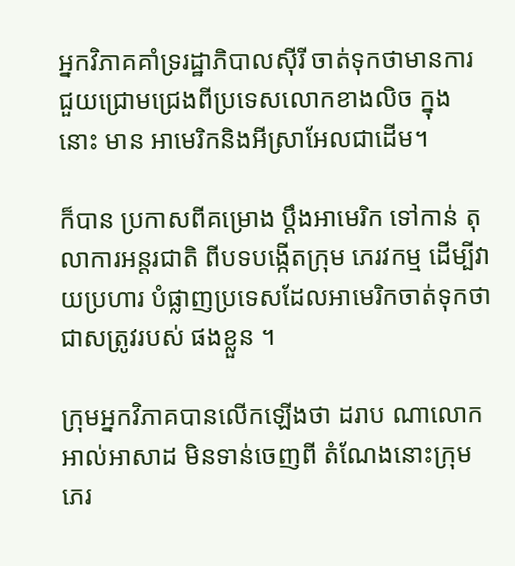អ្នកវិភាគគាំទ្ររដ្ឋាភិបាលស៊ីរី ចាត់ទុកថាមានការជួយជ្រោមជ្រេងពីប្រទេសលោកខាងលិច ក្នុងនោះ មាន អាមេរិកនិងអីស្រាអែលជាដើម។

ក៏បាន ប្រកាសពីគម្រោង ប្តឹងអាមេរិក ទៅកាន់ តុលាការអន្តរជាតិ ពីបទបង្កើតក្រុម ភេរវកម្ម ដើម្បីវាយប្រហារ បំផ្លាញប្រទេសដែលអាមេរិកចាត់ទុកថាជាសត្រូវរបស់ ផងខ្លួន ។

ក្រុមអ្នកវិភាគបានលើកឡើងថា ដរាប ណាលោកអាល់អាសាដ មិនទាន់ចេញពី តំណែងនោះក្រុមភេរ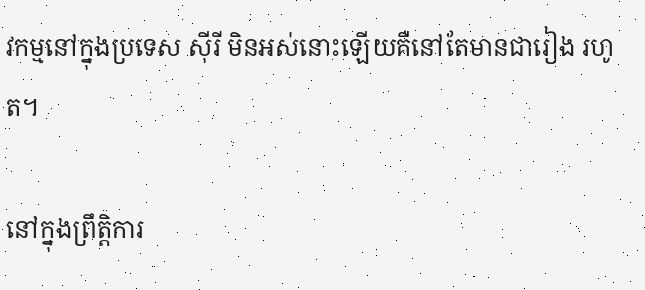វកម្មនៅក្នុងប្រទេស ស៊ីរី មិនអស់នោះឡើយគឺនៅតែមានជារៀង រហូត។

នៅក្នុងព្រឹត្តិការ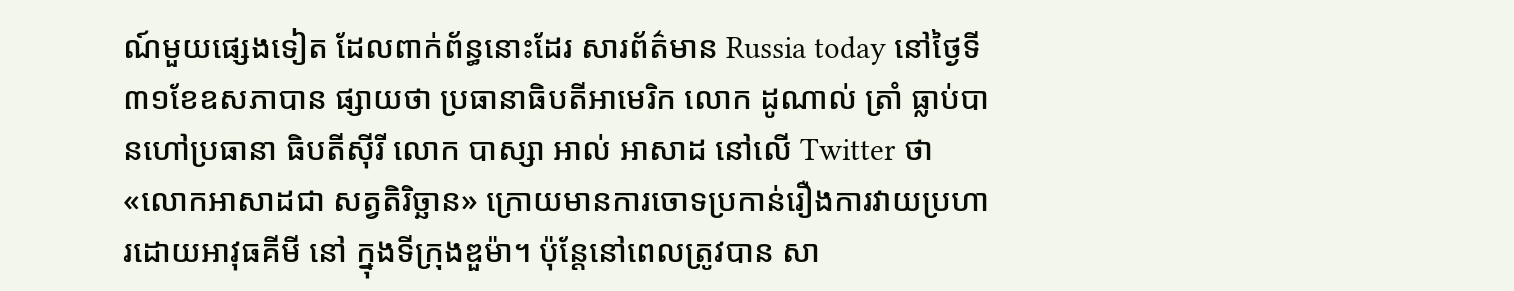ណ៍មួយផ្សេងទៀត ដែលពាក់ព័ន្ធនោះដែរ សារព័ត៌មាន Russia today នៅថ្ងៃទី៣១ខែឧសភាបាន ផ្សាយថា ប្រធានាធិបតីអាមេរិក លោក ដូណាល់ ត្រាំ ធ្លាប់បានហៅប្រធានា ធិបតីស៊ីរី លោក បាស្សា អាល់ អាសាដ នៅលើ Twitter ថា «លោកអាសាដជា សត្វតិរិច្ឆាន» ក្រោយមានការចោទប្រកាន់រឿងការវាយប្រហារដោយអាវុធគីមី នៅ ក្នុងទីក្រុងឌួម៉ា។ ប៉ុន្តែនៅពេលត្រូវបាន សា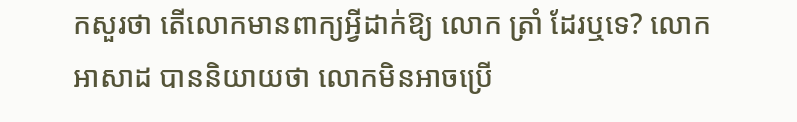កសួរថា តើលោកមានពាក្យអ្វីដាក់ឱ្យ លោក ត្រាំ ដែរឬទេ? លោក អាសាដ បាននិយាយថា លោកមិនអាចប្រើ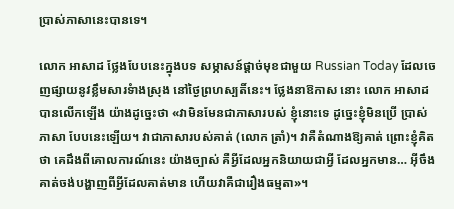ប្រាស់ភាសានេះបានទេ។

លោក អាសាដ ថ្លែងបែបនេះក្នុងបទ សម្ភាសន៍ផ្ដាច់មុខជាមួយ Russian Today ដែលចេញផ្សាយនូវខ្លឹមសារទំាងស្រុង នៅថ្ងៃព្រហស្បតិ៍នេះ។ ថ្លែងនាឱកាស នោះ លោក អាសាដ បានលើកឡើង យ៉ាងដូច្នេះថា «វាមិនមែនជាភាសារបស់ ខ្ញុំនោះទេ ដូច្នេះខ្ញុំមិនប្រើ ប្រាស់ភាសា បែបនេះឡើយ។ វាជាភាសារបស់គាត់ (លោក ត្រាំ)។ វាគឺតំណាងឱ្យគាត់ ព្រោះខ្ញុំគិតថា គេដឹងពីគោលការណ៍នេះ យ៉ាងច្បាស់ គឺអ្វីដែលអ្នកនិយាយជាអ្វី ដែលអ្នកមាន… អ៊ីចឹងគាត់ចង់បង្ហាញពីអ្វីដែលគាត់មាន ហើយវាគឺជារឿងធម្មតា»។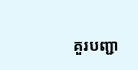គួរបញ្ជា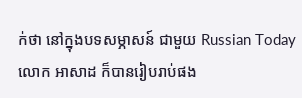ក់ថា នៅក្នុងបទសម្ភាសន៍ ជាមួយ Russian Today លោក អាសាដ ក៏បានរៀបរាប់ផង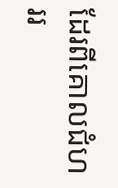ដែរពីគោលជំហររ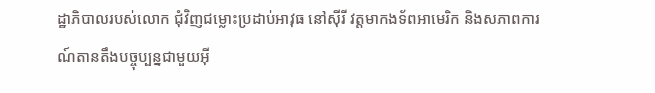ដ្ឋាភិបាលរបស់លោក ជុំវិញជម្លោះប្រដាប់អាវុធ នៅស៊ីរី វត្តមាកងទ័ពអាមេរិក និងសភាពការណ៍តានតឹងបច្ចុប្បន្នជាមួយអុី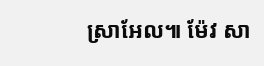ស្រាអែល៕ ម៉ែវ សា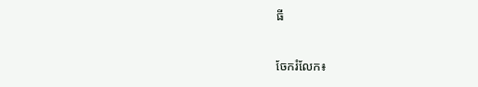ធី


ចែករំលែក៖